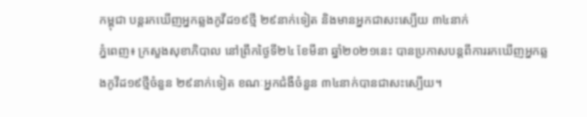កម្ពុជា បន្តរកឃើញអ្នកឆ្លងកូវីដ១៩ថ្មី ២៩នាក់ទៀត និងមានអ្នកជាសះស្បើយ ៣៤នាក់
ភ្នំពេញ៖ ក្រសួងសុខាភិបាល នៅព្រឹកថ្ងៃទី២៤ ខែមីនា ឆ្នាំ២០២១នេះ បានប្រកាសបន្តពីការរកឃើញអ្នកឆ្លងកូវីដ១៩ថ្មីចំនួន ២៩នាក់ទៀត ខណៈអ្នកជំងឺចំនួន ៣៤នាក់បានជាសះស្បើយ។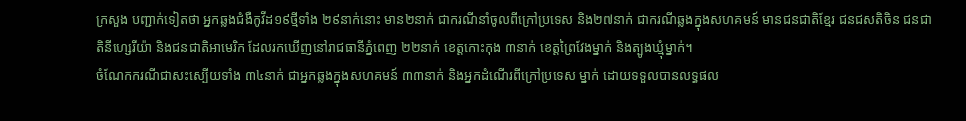ក្រសួង បញ្ជាក់ទៀតថា អ្នកឆ្លងជំងឺកូវីដ១៩ថ្មីទាំង ២៩នាក់នោះ មាន២នាក់ ជាករណីនាំចូលពីក្រៅប្រទេស និង២៧នាក់ ជាករណីឆ្លងក្នុងសហគមន៍ មានជនជាតិខ្មែរ ជនជសតិចិន ជនជាតិនីហ្សេរីយ៉ា និងជនជាតិអាមេរិក ដែលរកឃើញនៅរាជធានីភ្នំពេញ ២២នាក់ ខេត្តកោះកុង ៣នាក់ ខេត្តព្រៃវែងម្នាក់ និងត្បូងឃ្មុំម្នាក់។
ចំណែកករណីជាសះស្បើយទាំង ៣៤នាក់ ជាអ្នកឆ្លងក្នុងសហគមន៍ ៣៣នាក់ និងអ្នកដំណើរពីក្រៅប្រទេស ម្នាក់ ដោយទទួលបានលទ្ធផល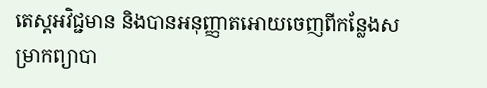តេស្តអវិជ្ជមាន និងបានអនុញ្ញាតអោយចេញពីកន្លែងសម្រាកព្យាបា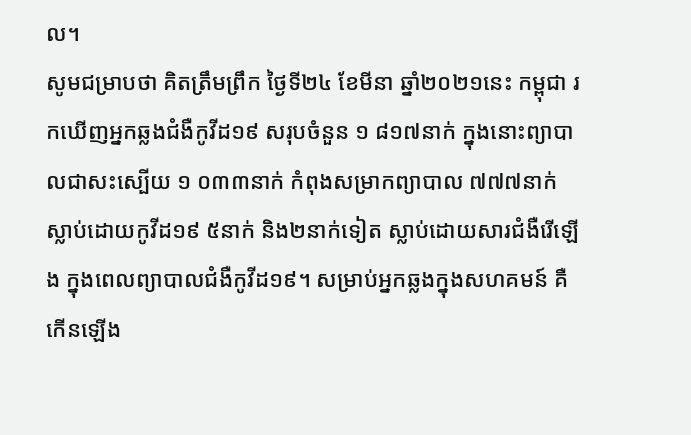ល។
សូមជម្រាបថា គិតត្រឹមព្រឹក ថ្ងៃទី២៤ ខែមីនា ឆ្នាំ២០២១នេះ កម្ពុជា រកឃើញអ្នកឆ្លងជំងឺកូវីដ១៩ សរុបចំនួន ១ ៨១៧នាក់ ក្នុងនោះព្យាបាលជាសះស្បើយ ១ ០៣៣នាក់ កំពុងសម្រាកព្យាបាល ៧៧៧នាក់ ស្លាប់ដោយកូវីដ១៩ ៥នាក់ និង២នាក់ទៀត ស្លាប់ដោយសារជំងឺរើឡើង ក្នុងពេលព្យាបាលជំងឺកូវីដ១៩។ សម្រាប់អ្នកឆ្លងក្នុងសហគមន៍ គឺកើនឡើង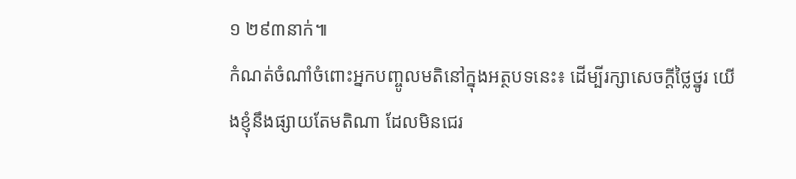១ ២៩៣នាក់៕
កំណត់ចំណាំចំពោះអ្នកបញ្ចូលមតិនៅក្នុងអត្ថបទនេះ៖ ដើម្បីរក្សាសេចក្ដីថ្លៃថ្នូរ យើងខ្ញុំនឹងផ្សាយតែមតិណា ដែលមិនជេរ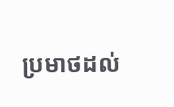ប្រមាថដល់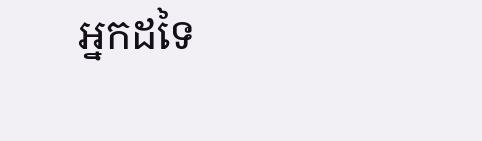អ្នកដទៃ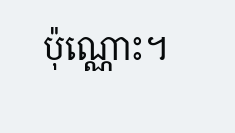ប៉ុណ្ណោះ។